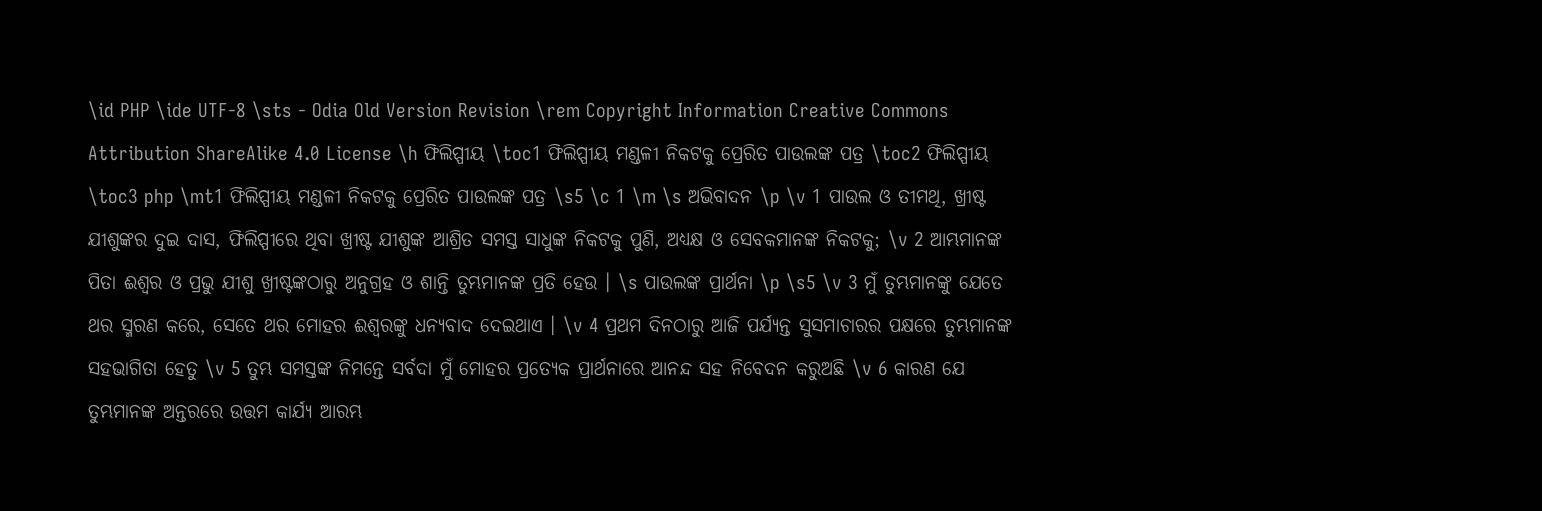\id PHP \ide UTF-8 \sts - Odia Old Version Revision \rem Copyright Information Creative Commons Attribution ShareAlike 4.0 License \h ଫିଲିପ୍ପୀୟ \toc1 ଫିଲିପ୍ପୀୟ ମଣ୍ଡଳୀ ନିକଟକୁ ପ୍ରେରିତ ପାଉଲଙ୍କ ପତ୍ର \toc2 ଫିଲିପ୍ପୀୟ \toc3 php \mt1 ଫିଲିପ୍ପୀୟ ମଣ୍ଡଳୀ ନିକଟକୁ ପ୍ରେରିତ ପାଉଲଙ୍କ ପତ୍ର \s5 \c 1 \m \s ଅଭିବାଦନ \p \v 1 ପାଉଲ ଓ ତୀମଥି, ଖ୍ରୀଷ୍ଟ ଯୀଶୁଙ୍କର ଦୁଇ ଦାସ, ଫିଲିପ୍ପୀରେ ଥିବା ଖ୍ରୀଷ୍ଟ ଯୀଶୁଙ୍କ ଆଶ୍ରିତ ସମସ୍ତ ସାଧୁଙ୍କ ନିକଟକୁ ପୁଣି, ଅଧ୍ୟକ୍ଷ ଓ ସେବକମାନଙ୍କ ନିକଟକୁ; \v 2 ଆମ୍ଭମାନଙ୍କ ପିତା ଈଶ୍ୱର ଓ ପ୍ରଭୁ ଯୀଶୁ ଖ୍ରୀଷ୍ଟଙ୍କଠାରୁ ଅନୁଗ୍ରହ ଓ ଶାନ୍ତି ତୁମ୍ଭମାନଙ୍କ ପ୍ରତି ହେଉ । \s ପାଉଲଙ୍କ ପ୍ରାର୍ଥନା \p \s5 \v 3 ମୁଁ ତୁମ୍ଭମାନଙ୍କୁ ଯେତେ ଥର ସ୍ମରଣ କରେ, ସେତେ ଥର ମୋହର ଈଶ୍ୱରଙ୍କୁ ଧନ୍ୟବାଦ ଦେଇଥାଏ । \v 4 ପ୍ରଥମ ଦିନଠାରୁ ଆଜି ପର୍ଯ୍ୟନ୍ତ ସୁସମାଚାରର ପକ୍ଷରେ ତୁମ୍ଭମାନଙ୍କ ସହଭାଗିତା ହେତୁ \v 5 ତୁମ୍ଭ ସମସ୍ତଙ୍କ ନିମନ୍ତେ ସର୍ବଦା ମୁଁ ମୋହର ପ୍ରତ୍ୟେକ ପ୍ରାର୍ଥନାରେ ଆନନ୍ଦ ସହ ନିବେଦନ କରୁଅଛି \v 6 କାରଣ ଯେ ତୁମ୍ଭମାନଙ୍କ ଅନ୍ତରରେ ଉତ୍ତମ କାର୍ଯ୍ୟ ଆରମ୍ଭ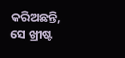କରିଅଛନ୍ତି, ସେ ଖ୍ରୀଷ୍ଟ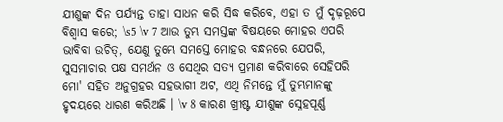ଯୀଶୁଙ୍କ ଦିନ ପର୍ଯ୍ୟନ୍ତ ତାହା ସାଧନ କରି ସିଦ୍ଧ କରିବେ, ଏହା ତ ମୁଁ ଦୃଢ଼ରୂପେ ବିଶ୍ୱାସ କରେ; \s5 \v 7 ଆଉ ତୁମ୍ଭ ସମସ୍ତଙ୍କ ବିଷୟରେ ମୋହର ଏପରି ଭାବିବା ଉଚିତ୍, ଯେଣୁ ତୁମ୍ଭେ ସମସ୍ତେ ମୋହର ବନ୍ଧନରେ ଯେପରି, ସୁସମାଚାର ପକ୍ଷ ସମର୍ଥନ ଓ ସେଥିର ସତ୍ୟ ପ୍ରମାଣ କରିବାରେ ସେହିପରି ମୋ' ସହିତ ଅନୁଗ୍ରହର ସହଭାଗୀ ଅଟ, ଏଥି ନିମନ୍ତେ ମୁଁ ତୁମ୍ଭମାନଙ୍କୁ ହୃଦୟରେ ଧାରଣ କରିଅଛି । \v 8 କାରଣ ଖ୍ରୀଷ୍ଟ ଯୀଶୁଙ୍କ ସ୍ନେହପୂର୍ଣ୍ଣ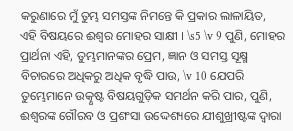କରୁଣାରେ ମୁଁ ତୁମ୍ଭ ସମସ୍ତଙ୍କ ନିମନ୍ତେ କି ପ୍ରକାର ଲାଳାୟିତ, ଏହି ବିଷୟରେ ଈଶ୍ୱର ମୋହର ସାକ୍ଷୀ । \s5 \v 9 ପୁଣି, ମୋହର ପ୍ରାର୍ଥନା ଏହି, ତୁମ୍ଭମାନଙ୍କର ପ୍ରେମ, ଜ୍ଞାନ ଓ ସମସ୍ତ ସୂକ୍ଷ୍ମ ବିଚାରରେ ଅଧିକରୁ ଅଧିକ ବୃଦ୍ଧି ପାଉ, \v 10 ଯେପରି ତୁମ୍ଭେମାନେ ଉତ୍କୃଷ୍ଟ ବିଷୟଗୁଡ଼ିକ ସମର୍ଥନ କରି ପାର, ପୁଣି, ଈଶ୍ୱରଙ୍କ ଗୌରବ ଓ ପ୍ରଶଂସା ଉଦ୍ଦେଶ୍ୟରେ ଯୀଶୁଖ୍ରୀଷ୍ଟଙ୍କ ଦ୍ୱାରା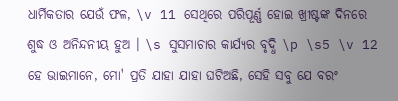ଧାର୍ମିକତାର ଯେଉଁ ଫଳ, \v 11 ସେଥିରେ ପରିପୂର୍ଣ୍ଣ ହୋଇ ଖ୍ରୀଷ୍ଟଙ୍କ ଦିନରେ ଶୁଦ୍ଧ ଓ ଅନିନ୍ଦନୀୟ ହୁଅ । \s ସୁସମାଚାର କାର୍ଯ୍ୟର ବୃଦ୍ଧି \p \s5 \v 12 ହେ ଭାଇମାନେ, ମୋ' ପ୍ରତି ଯାହା ଯାହା ଘଟିଅଛି, ସେହି ସବୁ ଯେ ବରଂ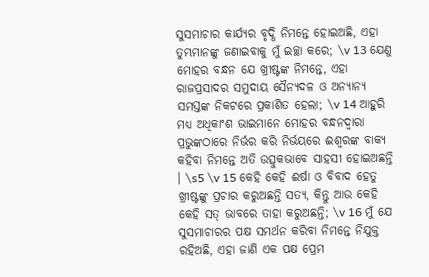ସୁସମାଚାର କାର୍ଯ୍ୟର ବୃଦ୍ଧି ନିମନ୍ତେ ହୋଇଅଛି, ଏହା ତୁମ୍ଭମାନଙ୍କୁ ଜଣାଇବାକୁ ମୁଁ ଇଚ୍ଛା କରେ; \v 13 ଯେଣୁ ମୋହର ବନ୍ଧନ ଯେ ଖ୍ରୀଷ୍ଟଙ୍କ ନିମନ୍ତେ, ଏହା ରାଜପ୍ରସାଦର ସମୁଦାୟ ସୈନ୍ୟଦଳ ଓ ଅନ୍ୟାନ୍ୟ ସମସ୍ତଙ୍କ ନିକଟରେ ପ୍ରକାଶିତ ହେଲା; \v 14 ଆହୁରି ମଧ୍ୟ ଅଧିକାଂଶ ଭାଇମାନେ ମୋହର ବନ୍ଧନଦ୍ୱାରା ପ୍ରଭୁଙ୍କଠାରେ ନିର୍ଭର କରି ନିର୍ଭୟରେ ଈଶ୍ୱରଙ୍କ ବାକ୍ୟ କହିବା ନିମନ୍ତେ ଅତି ଉତ୍ସୁକଭାବେ ସାହସୀ ହୋଇଅଛନ୍ତି । \s5 \v 15 କେହି କେହି ଈର୍ଷା ଓ ବିବାଦ ହେତୁ ଖ୍ରୀଷ୍ଟଙ୍କୁ ପ୍ରଚାର କରୁଅଛନ୍ତି ସତ୍ୟ, କିନ୍ତୁ ଆଉ କେହି କେହି ସତ୍ ଭାବରେ ତାହା କରୁଅଛନ୍ତି; \v 16 ମୁଁ ଯେ ସୁସମାଚାରର ପକ୍ଷ ସମର୍ଥନ କରିବା ନିମନ୍ତେ ନିଯୁକ୍ତ ରହିଅଛି, ଏହା ଜାଣି ଏକ ପକ୍ଷ ପ୍ରେମ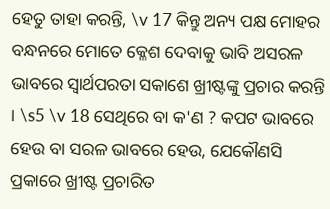ହେତୁ ତାହା କରନ୍ତି, \v 17 କିନ୍ତୁ ଅନ୍ୟ ପକ୍ଷ ମୋହର ବନ୍ଧନରେ ମୋତେ କ୍ଳେଶ ଦେବାକୁ ଭାବି ଅସରଳ ଭାବରେ ସ୍ୱାର୍ଥପରତା ସକାଶେ ଖ୍ରୀଷ୍ଟଙ୍କୁ ପ୍ରଚାର କରନ୍ତି । \s5 \v 18 ସେଥିରେ ବା କ'ଣ ? କପଟ ଭାବରେ ହେଉ ବା ସରଳ ଭାବରେ ହେଉ, ଯେକୌଣସି ପ୍ରକାରେ ଖ୍ରୀଷ୍ଟ ପ୍ରଚାରିତ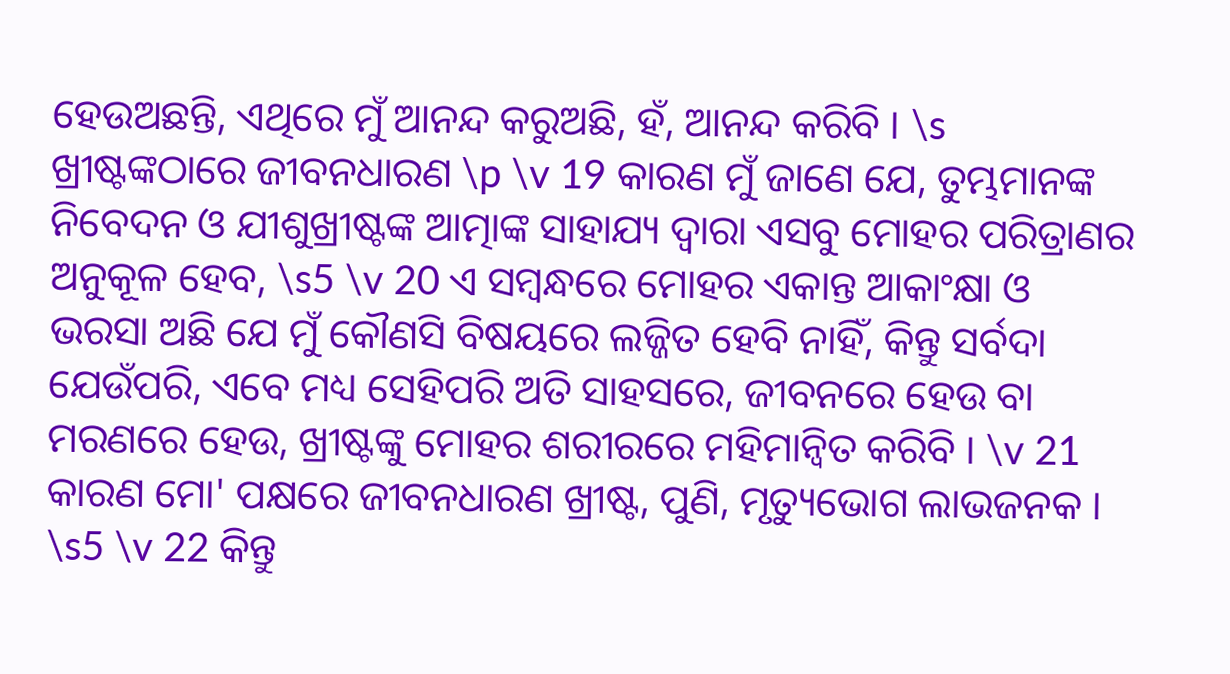ହେଉଅଛନ୍ତି, ଏଥିରେ ମୁଁ ଆନନ୍ଦ କରୁଅଛି, ହଁ, ଆନନ୍ଦ କରିବି । \s ଖ୍ରୀଷ୍ଟଙ୍କଠାରେ ଜୀବନଧାରଣ \p \v 19 କାରଣ ମୁଁ ଜାଣେ ଯେ, ତୁମ୍ଭମାନଙ୍କ ନିବେଦନ ଓ ଯୀଶୁଖ୍ରୀଷ୍ଟଙ୍କ ଆତ୍ମାଙ୍କ ସାହାଯ୍ୟ ଦ୍ୱାରା ଏସବୁ ମୋହର ପରିତ୍ରାଣର ଅନୁକୂଳ ହେବ, \s5 \v 20 ଏ ସମ୍ବନ୍ଧରେ ମୋହର ଏକାନ୍ତ ଆକାଂକ୍ଷା ଓ ଭରସା ଅଛି ଯେ ମୁଁ କୌଣସି ବିଷୟରେ ଲଜ୍ଜିତ ହେବି ନାହିଁ, କିନ୍ତୁ ସର୍ବଦା ଯେଉଁପରି, ଏବେ ମଧ୍ୟ ସେହିପରି ଅତି ସାହସରେ, ଜୀବନରେ ହେଉ ବା ମରଣରେ ହେଉ, ଖ୍ରୀଷ୍ଟଙ୍କୁ ମୋହର ଶରୀରରେ ମହିମାନ୍ୱିତ କରିବି । \v 21 କାରଣ ମୋ' ପକ୍ଷରେ ଜୀବନଧାରଣ ଖ୍ରୀଷ୍ଟ, ପୁଣି, ମୃତ୍ୟୁଭୋଗ ଲାଭଜନକ । \s5 \v 22 କିନ୍ତୁ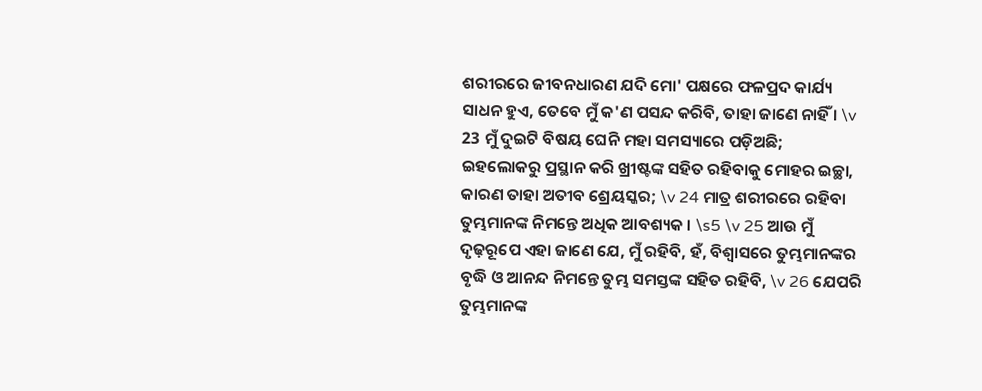ଶରୀରରେ ଜୀବନଧାରଣ ଯଦି ମୋ' ପକ୍ଷରେ ଫଳପ୍ରଦ କାର୍ଯ୍ୟ ସାଧନ ହୁଏ, ତେବେ ମୁଁ କ'ଣ ପସନ୍ଦ କରିବି, ତାହା ଜାଣେ ନାହିଁ । \v 23 ମୁଁ ଦୁଇଟି ବିଷୟ ଘେନି ମହା ସମସ୍ୟାରେ ପଡ଼ିଅଛି; ଇହଲୋକରୁ ପ୍ରସ୍ଥାନ କରି ଖ୍ରୀଷ୍ଟଙ୍କ ସହିତ ରହିବାକୁ ମୋହର ଇଚ୍ଛା, କାରଣ ତାହା ଅତୀବ ଶ୍ରେୟସ୍କର; \v 24 ମାତ୍ର ଶରୀରରେ ରହିବା ତୁମ୍ଭମାନଙ୍କ ନିମନ୍ତେ ଅଧିକ ଆବଶ୍ୟକ । \s5 \v 25 ଆଉ ମୁଁ ଦୃଢ଼ରୂପେ ଏହା ଜାଣେ ଯେ, ମୁଁ ରହିବି, ହଁ, ବିଶ୍ୱାସରେ ତୁମ୍ଭମାନଙ୍କର ବୃଦ୍ଧି ଓ ଆନନ୍ଦ ନିମନ୍ତେ ତୁମ୍ଭ ସମସ୍ତଙ୍କ ସହିତ ରହିବି, \v 26 ଯେପରି ତୁମ୍ଭମାନଙ୍କ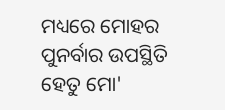ମଧ୍ୟରେ ମୋହର ପୁନର୍ବାର ଉପସ୍ଥିତି ହେତୁ ମୋ'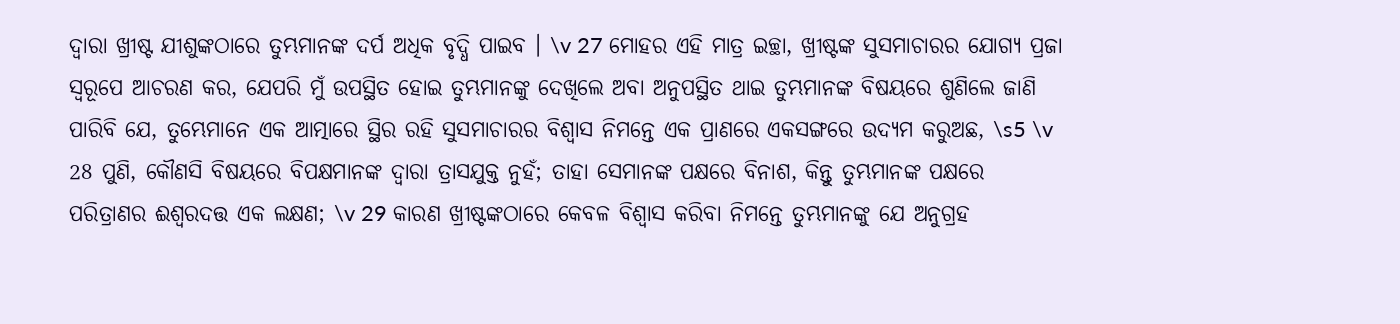ଦ୍ୱାରା ଖ୍ରୀଷ୍ଟ ଯୀଶୁଙ୍କଠାରେ ତୁମ୍ଭମାନଙ୍କ ଦର୍ପ ଅଧିକ ବୃଦ୍ଧି ପାଇବ । \v 27 ମୋହର ଏହି ମାତ୍ର ଇଚ୍ଛା, ଖ୍ରୀଷ୍ଟଙ୍କ ସୁସମାଚାରର ଯୋଗ୍ୟ ପ୍ରଜା ସ୍ୱରୂପେ ଆଚରଣ କର, ଯେପରି ମୁଁ ଉପସ୍ଥିତ ହୋଇ ତୁମ୍ଭମାନଙ୍କୁ ଦେଖିଲେ ଅବା ଅନୁପସ୍ଥିତ ଥାଇ ତୁମ୍ଭମାନଙ୍କ ବିଷୟରେ ଶୁଣିଲେ ଜାଣି ପାରିବି ଯେ, ତୁମ୍ଭେମାନେ ଏକ ଆତ୍ମାରେ ସ୍ଥିର ରହି ସୁସମାଚାରର ବିଶ୍ୱାସ ନିମନ୍ତେ ଏକ ପ୍ରାଣରେ ଏକସଙ୍ଗରେ ଉଦ୍ୟମ କରୁଅଛ, \s5 \v 28 ପୁଣି, କୌଣସି ବିଷୟରେ ବିପକ୍ଷମାନଙ୍କ ଦ୍ୱାରା ତ୍ରାସଯୁକ୍ତ ନୁହଁ; ତାହା ସେମାନଙ୍କ ପକ୍ଷରେ ବିନାଶ, କିନ୍ତୁ ତୁମ୍ଭମାନଙ୍କ ପକ୍ଷରେ ପରିତ୍ରାଣର ଈଶ୍ୱରଦତ୍ତ ଏକ ଲକ୍ଷଣ; \v 29 କାରଣ ଖ୍ରୀଷ୍ଟଙ୍କଠାରେ କେବଳ ବିଶ୍ୱାସ କରିବା ନିମନ୍ତେ ତୁମ୍ଭମାନଙ୍କୁ ଯେ ଅନୁଗ୍ରହ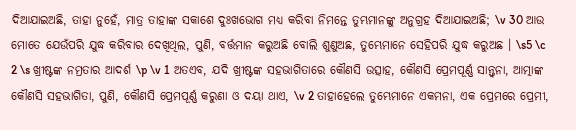ଦିଆଯାଇଅଛି, ତାହା ନୁହେଁ, ମାତ୍ର ତାହାଙ୍କ ସକାଶେ ଦୁଃଖଭୋଗ ମଧ୍ୟ କରିବା ନିମନ୍ତେ ତୁମ୍ଭମାନଙ୍କୁ ଅନୁଗ୍ରହ ଦିଆଯାଇଅଛି; \v 30 ଆଉ ମୋତେ ଯେଉଁପରି ଯୁଦ୍ଧ କରିବାର ଦେଖିଥିଲ, ପୁଣି, ବର୍ତ୍ତମାନ କରୁଅଛି ବୋଲି ଶୁଣୁଅଛ, ତୁମ୍ଭେମାନେ ସେହିପରି ଯୁଦ୍ଧ କରୁଅଛ । \s5 \c 2 \s ଖ୍ରୀଷ୍ଟଙ୍କ ନମ୍ରତାର ଆଦର୍ଶ \p \v 1 ଅତଏବ, ଯଦି ଖ୍ରୀଷ୍ଟଙ୍କ ସହଭାଗିତାରେ କୌଣସି ଉତ୍ସାହ, କୌଣସି ପ୍ରେମପୂର୍ଣ୍ଣ ସାନ୍ତ୍ୱନା, ଆତ୍ମାଙ୍କ କୌଣସି ସହଭାଗିତା, ପୁଣି, କୌଣସି ପ୍ରେମପୂର୍ଣ୍ଣ କରୁଣା ଓ ଦୟା ଥାଏ, \v 2 ତାହାହେଲେ ତୁମ୍ଭେମାନେ ଏକମନା, ଏକ ପ୍ରେମରେ ପ୍ରେମୀ,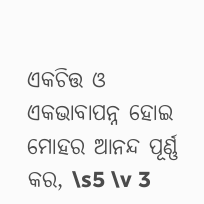ଏକଚିତ୍ତ ଓ ଏକଭାବାପନ୍ନ ହୋଇ ମୋହର ଆନନ୍ଦ ପୂର୍ଣ୍ଣ କର, \s5 \v 3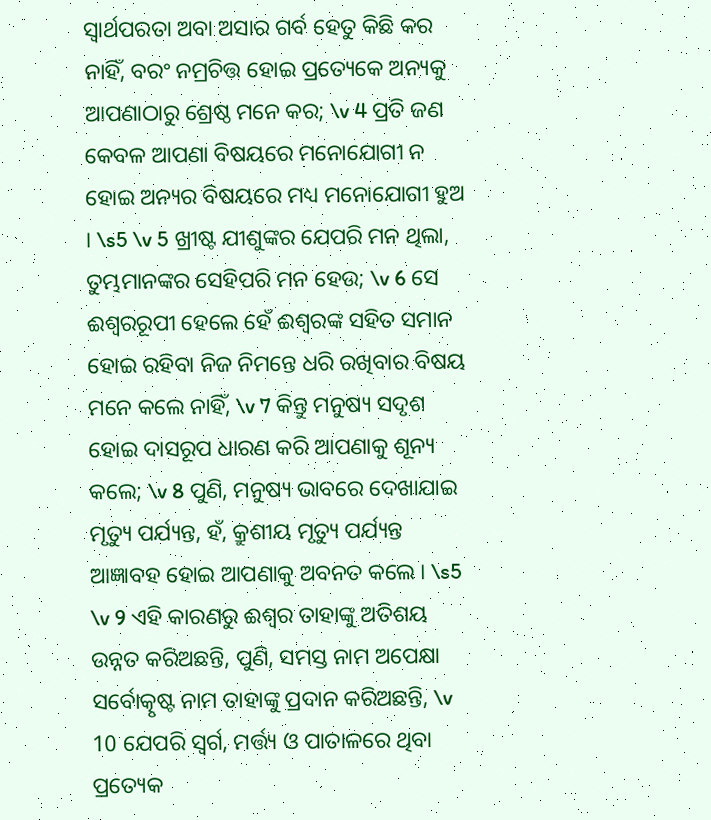ସ୍ୱାର୍ଥପରତା ଅବା ଅସାର ଗର୍ବ ହେତୁ କିଛି କର ନାହିଁ, ବରଂ ନମ୍ରଚିତ୍ତ ହୋଇ ପ୍ରତ୍ୟେକେ ଅନ୍ୟକୁ ଆପଣାଠାରୁ ଶ୍ରେଷ୍ଠ ମନେ କର; \v 4 ପ୍ରତି ଜଣ କେବଳ ଆପଣା ବିଷୟରେ ମନୋଯୋଗୀ ନ ହୋଇ ଅନ୍ୟର ବିଷୟରେ ମଧ୍ୟ ମନୋଯୋଗୀ ହୁଅ । \s5 \v 5 ଖ୍ରୀଷ୍ଟ ଯୀଶୁଙ୍କର ଯେପରି ମନ ଥିଲା, ତୁମ୍ଭମାନଙ୍କର ସେହିପରି ମନ ହେଉ; \v 6 ସେ ଈଶ୍ୱରରୂପୀ ହେଲେ ହେଁ ଈଶ୍ୱରଙ୍କ ସହିତ ସମାନ ହୋଇ ରହିବା ନିଜ ନିମନ୍ତେ ଧରି ରଖିବାର ବିଷୟ ମନେ କଲେ ନାହିଁ, \v 7 କିନ୍ତୁ ମନୁଷ୍ୟ ସଦୃଶ ହୋଇ ଦାସରୂପ ଧାରଣ କରି ଆପଣାକୁ ଶୂନ୍ୟ କଲେ; \v 8 ପୁଣି, ମନୁଷ୍ୟ ଭାବରେ ଦେଖାଯାଇ ମୃତ୍ୟୁ ପର୍ଯ୍ୟନ୍ତ, ହଁ, କ୍ରୁଶୀୟ ମୃତ୍ୟୁ ପର୍ଯ୍ୟନ୍ତ ଆଜ୍ଞାବହ ହୋଇ ଆପଣାକୁ ଅବନତ କଲେ । \s5 \v 9 ଏହି କାରଣରୁ ଈଶ୍ୱର ତାହାଙ୍କୁ ଅତିଶୟ ଉନ୍ନତ କରିଅଛନ୍ତି, ପୁଣି, ସମସ୍ତ ନାମ ଅପେକ୍ଷା ସର୍ବୋତ୍କୃଷ୍ଟ ନାମ ତାହାଙ୍କୁ ପ୍ରଦାନ କରିଅଛନ୍ତି, \v 10 ଯେପରି ସ୍ୱର୍ଗ, ମର୍ତ୍ତ୍ୟ ଓ ପାତାଳରେ ଥିବା ପ୍ରତ୍ୟେକ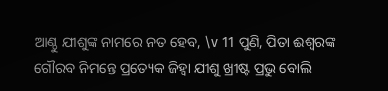ଆଣ୍ଠୁ ଯୀଶୁଙ୍କ ନାମରେ ନତ ହେବ, \v 11 ପୁଣି, ପିତା ଈଶ୍ୱରଙ୍କ ଗୌରବ ନିମନ୍ତେ ପ୍ରତ୍ୟେକ ଜିହ୍ୱା ଯୀଶୁ ଖ୍ରୀଷ୍ଟ ପ୍ରଭୁ ବୋଲି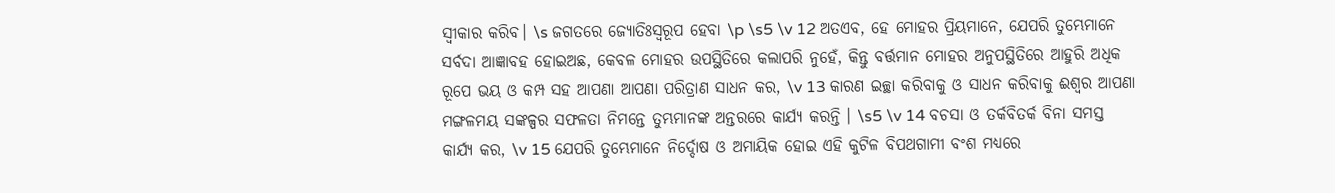ସ୍ୱୀକାର କରିବ। \s ଜଗତରେ ଜ୍ୟୋତିଃସ୍ୱରୂପ ହେବା \p \s5 \v 12 ଅତଏବ, ହେ ମୋହର ପ୍ରିୟମାନେ, ଯେପରି ତୁମ୍ଭେମାନେ ସର୍ବଦା ଆଜ୍ଞାବହ ହୋଇଅଛ, କେବଳ ମୋହର ଉପସ୍ଥିତିରେ କଲାପରି ନୁହେଁ, କିନ୍ତୁ ବର୍ତ୍ତମାନ ମୋହର ଅନୁପସ୍ଥିତିରେ ଆହୁରି ଅଧିକ ରୂପେ ଭୟ ଓ କମ୍ପ ସହ ଆପଣା ଆପଣା ପରିତ୍ରାଣ ସାଧନ କର, \v 13 କାରଣ ଇଚ୍ଛା କରିବାକୁ ଓ ସାଧନ କରିବାକୁ ଈଶ୍ୱର ଆପଣା ମଙ୍ଗଳମୟ ସଙ୍କଳ୍ପର ସଫଳତା ନିମନ୍ତେ ତୁମ୍ଭମାନଙ୍କ ଅନ୍ତରରେ କାର୍ଯ୍ୟ କରନ୍ତି । \s5 \v 14 ବଚସା ଓ ତର୍କବିତର୍କ ବିନା ସମସ୍ତ କାର୍ଯ୍ୟ କର, \v 15 ଯେପରି ତୁମ୍ଭେମାନେ ନିର୍ଦ୍ଦୋଷ ଓ ଅମାୟିକ ହୋଇ ଏହି କୁଟିଳ ବିପଥଗାମୀ ବଂଶ ମଧ୍ୟରେ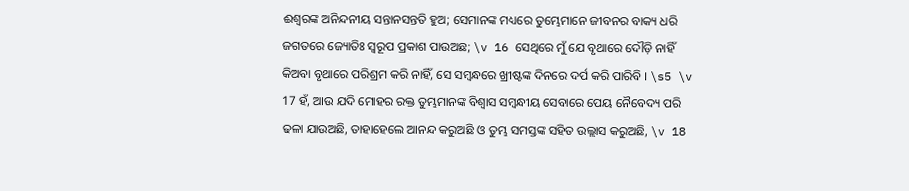ଈଶ୍ୱରଙ୍କ ଅନିନ୍ଦନୀୟ ସନ୍ତାନସନ୍ତତି ହୁଅ; ସେମାନଙ୍କ ମଧ୍ୟରେ ତୁମ୍ଭେମାନେ ଜୀବନର ବାକ୍ୟ ଧରି ଜଗତରେ ଜ୍ୟୋତିଃ ସ୍ୱରୂପ ପ୍ରକାଶ ପାଉଅଛ; \v 16 ସେଥିରେ ମୁଁ ଯେ ବୃଥାରେ ଦୌଡ଼ି ନାହିଁ କିଅବା ବୃଥାରେ ପରିଶ୍ରମ କରି ନାହିଁ, ସେ ସମ୍ବନ୍ଧରେ ଖ୍ରୀଷ୍ଟଙ୍କ ଦିନରେ ଦର୍ପ କରି ପାରିବି । \s5 \v 17 ହଁ, ଆଉ ଯଦି ମୋହର ରକ୍ତ ତୁମ୍ଭମାନଙ୍କ ବିଶ୍ୱାସ ସମ୍ବନ୍ଧୀୟ ସେବାରେ ପେୟ ନୈବେଦ୍ୟ ପରି ଢଳା ଯାଉଅଛି, ତାହାହେଲେ ଆନନ୍ଦ କରୁଅଛି ଓ ତୁମ୍ଭ ସମସ୍ତଙ୍କ ସହିତ ଉଲ୍ଲାସ କରୁଅଛି, \v 18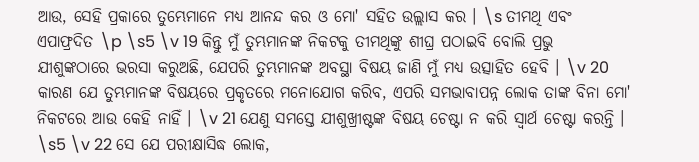ଆଉ, ସେହି ପ୍ରକାରେ ତୁମ୍ଭେମାନେ ମଧ୍ୟ ଆନନ୍ଦ କର ଓ ମୋ' ସହିତ ଉଲ୍ଲାସ କର । \s ତୀମଥି ଏବଂ ଏପାଫ୍ରଦିତ \p \s5 \v 19 କିନ୍ତୁ ମୁଁ ତୁମ୍ଭମାନଙ୍କ ନିକଟକୁ ତୀମଥିଙ୍କୁ ଶୀଘ୍ର ପଠାଇବି ବୋଲି ପ୍ରଭୁ ଯୀଶୁଙ୍କଠାରେ ଭରସା କରୁଅଛି, ଯେପରି ତୁମ୍ଭମାନଙ୍କ ଅବସ୍ଥା ବିଷୟ ଜାଣି ମୁଁ ମଧ୍ୟ ଉତ୍ସାହିତ ହେବି । \v 20 କାରଣ ଯେ ତୁମ୍ଭମାନଙ୍କ ବିଷୟରେ ପ୍ରକୃତରେ ମନୋଯୋଗ କରିବ, ଏପରି ସମଭାବାପନ୍ନ ଲୋକ ତାଙ୍କ ବିନା ମୋ' ନିକଟରେ ଆଉ କେହି ନାହିଁ । \v 21 ଯେଣୁ ସମସ୍ତେ ଯୀଶୁଖ୍ରୀଷ୍ଟଙ୍କ ବିଷୟ ଚେଷ୍ଟା ନ କରି ସ୍ୱାର୍ଥ ଚେଷ୍ଟା କରନ୍ତି । \s5 \v 22 ସେ ଯେ ପରୀକ୍ଷାସିଦ୍ଧ ଲୋକ,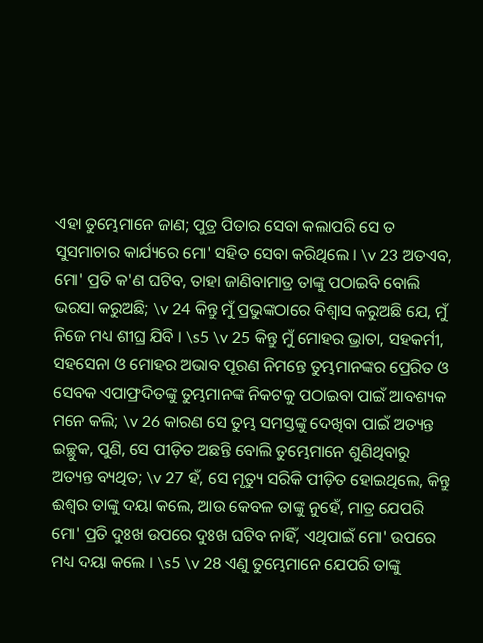ଏହା ତୁମ୍ଭେମାନେ ଜାଣ; ପୁତ୍ର ପିତାର ସେବା କଲାପରି ସେ ତ ସୁସମାଚାର କାର୍ଯ୍ୟରେ ମୋ' ସହିତ ସେବା କରିଥିଲେ । \v 23 ଅତଏବ, ମୋ' ପ୍ରତି କ'ଣ ଘଟିବ, ତାହା ଜାଣିବାମାତ୍ର ତାଙ୍କୁ ପଠାଇବି ବୋଲି ଭରସା କରୁଅଛି; \v 24 କିନ୍ତୁ ମୁଁ ପ୍ରଭୁଙ୍କଠାରେ ବିଶ୍ୱାସ କରୁଅଛି ଯେ, ମୁଁ ନିଜେ ମଧ୍ୟ ଶୀଘ୍ର ଯିବି । \s5 \v 25 କିନ୍ତୁ ମୁଁ ମୋହର ଭ୍ରାତା, ସହକର୍ମୀ, ସହସେନା ଓ ମୋହର ଅଭାବ ପୂରଣ ନିମନ୍ତେ ତୁମ୍ଭମାନଙ୍କର ପ୍ରେରିତ ଓ ସେବକ ଏପାଫ୍ରଦିତଙ୍କୁ ତୁମ୍ଭମାନଙ୍କ ନିକଟକୁ ପଠାଇବା ପାଇଁ ଆବଶ୍ୟକ ମନେ କଲି; \v 26 କାରଣ ସେ ତୁମ୍ଭ ସମସ୍ତଙ୍କୁ ଦେଖିବା ପାଇଁ ଅତ୍ୟନ୍ତ ଇଚ୍ଛୁକ, ପୁଣି, ସେ ପୀଡ଼ିତ ଅଛନ୍ତି ବୋଲି ତୁମ୍ଭେମାନେ ଶୁଣିଥିବାରୁ ଅତ୍ୟନ୍ତ ବ୍ୟଥିତ; \v 27 ହଁ, ସେ ମୃତ୍ୟୁ ସରିକି ପୀଡ଼ିତ ହୋଇଥିଲେ, କିନ୍ତୁ ଈଶ୍ୱର ତାଙ୍କୁ ଦୟା କଲେ, ଆଉ କେବଳ ତାଙ୍କୁ ନୁହେଁ, ମାତ୍ର ଯେପରି ମୋ' ପ୍ରତି ଦୁଃଖ ଉପରେ ଦୁଃଖ ଘଟିବ ନାହିଁ, ଏଥିପାଇଁ ମୋ' ଉପରେ ମଧ୍ୟ ଦୟା କଲେ । \s5 \v 28 ଏଣୁ ତୁମ୍ଭେମାନେ ଯେପରି ତାଙ୍କୁ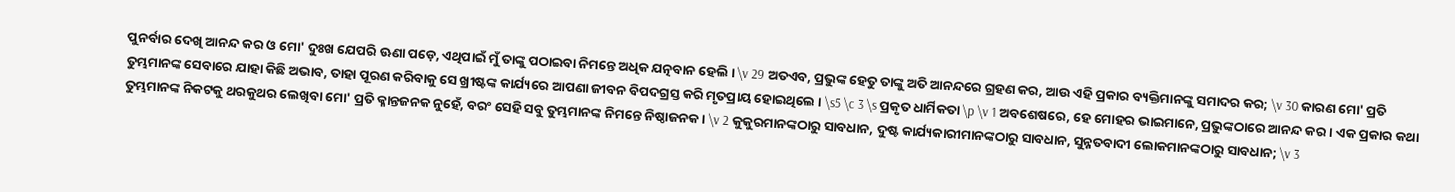ପୁନର୍ବାର ଦେଖି ଆନନ୍ଦ କର ଓ ମୋ' ଦୁଃଖ ଯେପରି ଊଣା ପଡ଼େ, ଏଥିପାଇଁ ମୁଁ ତାଙ୍କୁ ପଠାଇବା ନିମନ୍ତେ ଅଧିକ ଯତ୍ନବାନ ହେଲି । \v 29 ଅତଏବ, ପ୍ରଭୁଙ୍କ ହେତୁ ତାଙ୍କୁ ଅତି ଆନନ୍ଦରେ ଗ୍ରହଣ କର, ଆଉ ଏହି ପ୍ରକାର ବ୍ୟକ୍ତିମାନଙ୍କୁ ସମାଦର କର; \v 30 କାରଣ ମୋ' ପ୍ରତି ତୁମ୍ଭମାନଙ୍କ ସେବାରେ ଯାହା କିଛି ଅଭାବ, ତାହା ପୂରଣ କରିବାକୁ ସେ ଖ୍ରୀଷ୍ଟଙ୍କ କାର୍ଯ୍ୟରେ ଆପଣା ଜୀବନ ବିପଦଗ୍ରସ୍ତ କରି ମୃତପ୍ରାୟ ହୋଇଥିଲେ । \s5 \c 3 \s ପ୍ରକୃତ ଧାର୍ମିକତା \p \v 1 ଅବଶେଷରେ, ହେ ମୋହର ଭାଇମାନେ, ପ୍ରଭୁଙ୍କଠାରେ ଆନନ୍ଦ କର । ଏକ ପ୍ରକାର କଥା ତୁମ୍ଭମାନଙ୍କ ନିକଟକୁ ଥରକୁଥର ଲେଖିବା ମୋ' ପ୍ରତି କ୍ଳାନ୍ତଜନକ ନୁହେଁ, ବରଂ ସେହି ସବୁ ତୁମ୍ଭମାନଙ୍କ ନିମନ୍ତେ ନିଷ୍ଠାଜନକ । \v 2 କୁକୁରମାନଙ୍କଠାରୁ ସାବଧାନ, ଦୁଷ୍ଟ କାର୍ଯ୍ୟକାରୀମାନଙ୍କଠାରୁ ସାବଧାନ, ସୁନ୍ନତବାଦୀ ଲୋକମାନଙ୍କଠାରୁ ସାବଧାନ; \v 3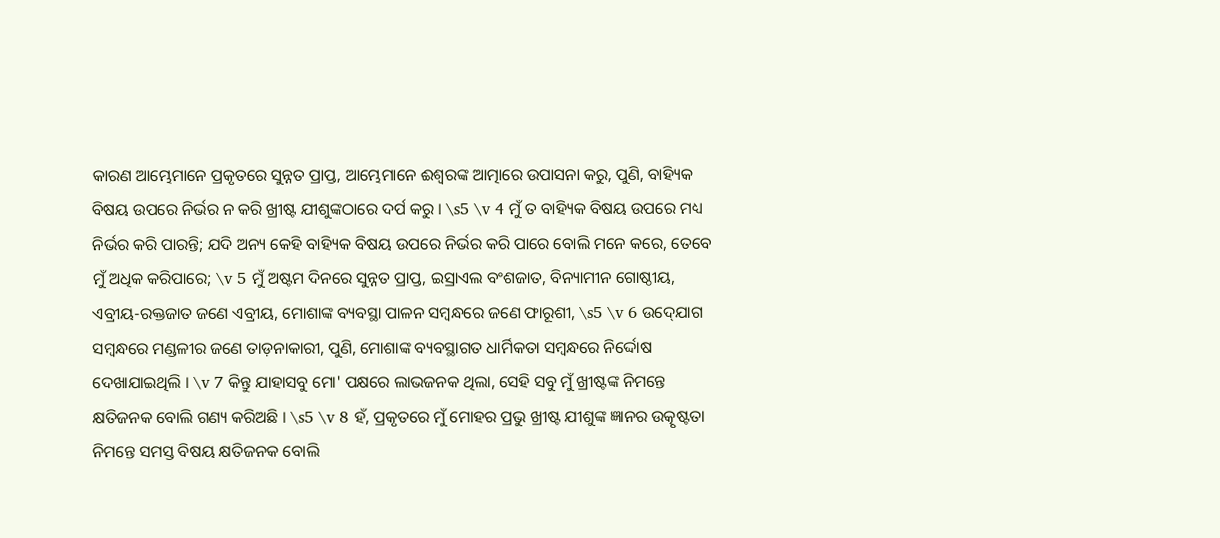କାରଣ ଆମ୍ଭେମାନେ ପ୍ରକୃତରେ ସୁନ୍ନତ ପ୍ରାପ୍ତ, ଆମ୍ଭେମାନେ ଈଶ୍ୱରଙ୍କ ଆତ୍ମାରେ ଉପାସନା କରୁ, ପୁଣି, ବାହ୍ୟିକ ବିଷୟ ଉପରେ ନିର୍ଭର ନ କରି ଖ୍ରୀଷ୍ଟ ଯୀଶୁଙ୍କଠାରେ ଦର୍ପ କରୁ । \s5 \v 4 ମୁଁ ତ ବାହ୍ୟିକ ବିଷୟ ଉପରେ ମଧ୍ୟ ନିର୍ଭର କରି ପାରନ୍ତି; ଯଦି ଅନ୍ୟ କେହି ବାହ୍ୟିକ ବିଷୟ ଉପରେ ନିର୍ଭର କରି ପାରେ ବୋଲି ମନେ କରେ, ତେବେ ମୁଁ ଅଧିକ କରିପାରେ; \v 5 ମୁଁ ଅଷ୍ଟମ ଦିନରେ ସୁନ୍ନତ ପ୍ରାପ୍ତ, ଇସ୍ରାଏଲ ବଂଶଜାତ, ବିନ୍ୟାମୀନ ଗୋଷ୍ଠୀୟ, ଏବ୍ରୀୟ-ରକ୍ତଜାତ ଜଣେ ଏବ୍ରୀୟ, ମୋଶାଙ୍କ ବ୍ୟବସ୍ଥା ପାଳନ ସମ୍ବନ୍ଧରେ ଜଣେ ଫାରୂଶୀ, \s5 \v 6 ଉଦ୍‍ଯୋଗ ସମ୍ବନ୍ଧରେ ମଣ୍ଡଳୀର ଜଣେ ତାଡ଼ନାକାରୀ, ପୁଣି, ମୋଶାଙ୍କ ବ୍ୟବସ୍ଥାଗତ ଧାର୍ମିକତା ସମ୍ବନ୍ଧରେ ନିର୍ଦ୍ଦୋଷ ଦେଖାଯାଇଥିଲି । \v 7 କିନ୍ତୁ ଯାହାସବୁ ମୋ' ପକ୍ଷରେ ଲାଭଜନକ ଥିଲା, ସେହି ସବୁ ମୁଁ ଖ୍ରୀଷ୍ଟଙ୍କ ନିମନ୍ତେ କ୍ଷତିଜନକ ବୋଲି ଗଣ୍ୟ କରିଅଛି । \s5 \v 8 ହଁ, ପ୍ରକୃତରେ ମୁଁ ମୋହର ପ୍ରଭୁ ଖ୍ରୀଷ୍ଟ ଯୀଶୁଙ୍କ ଜ୍ଞାନର ଉତ୍କୃଷ୍ଟତା ନିମନ୍ତେ ସମସ୍ତ ବିଷୟ କ୍ଷତିଜନକ ବୋଲି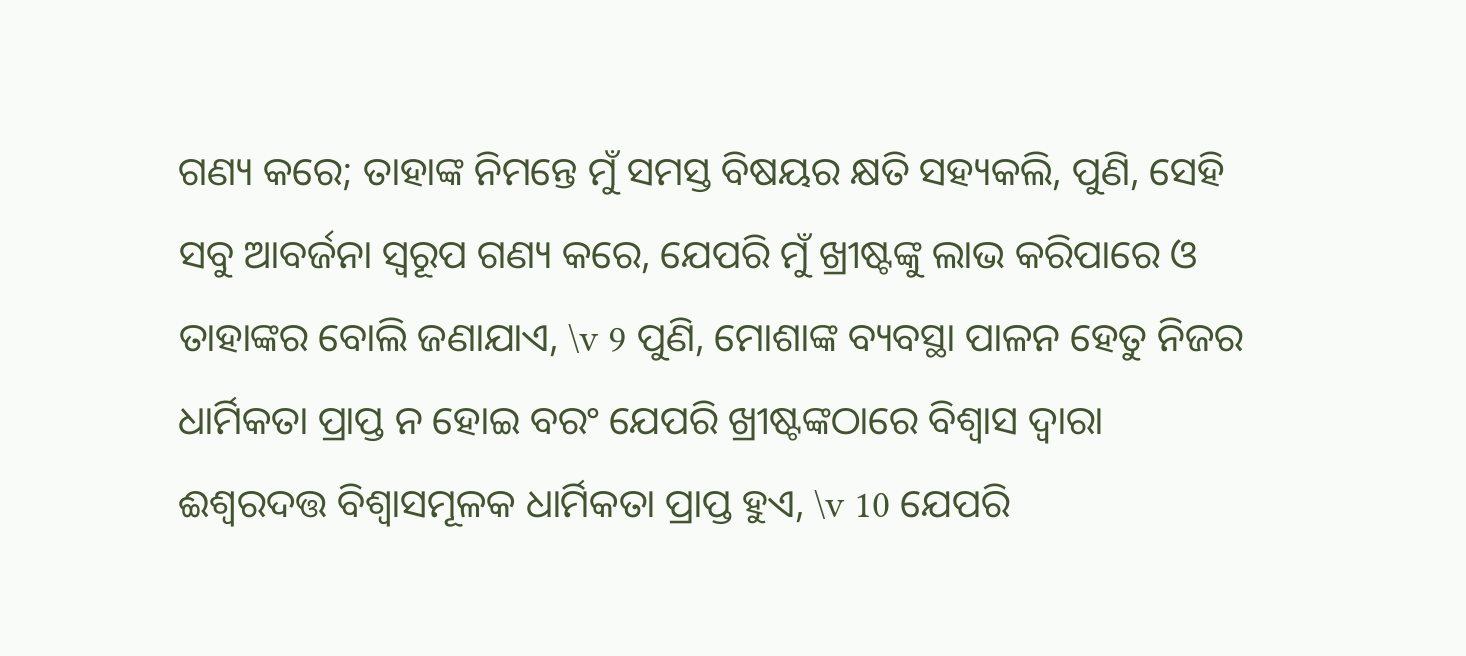ଗଣ୍ୟ କରେ; ତାହାଙ୍କ ନିମନ୍ତେ ମୁଁ ସମସ୍ତ ବିଷୟର କ୍ଷତି ସହ୍ୟକଲି, ପୁଣି, ସେହି ସବୁ ଆବର୍ଜନା ସ୍ୱରୂପ ଗଣ୍ୟ କରେ, ଯେପରି ମୁଁ ଖ୍ରୀଷ୍ଟଙ୍କୁ ଲାଭ କରିପାରେ ଓ ତାହାଙ୍କର ବୋଲି ଜଣାଯାଏ, \v 9 ପୁଣି, ମୋଶାଙ୍କ ବ୍ୟବସ୍ଥା ପାଳନ ହେତୁ ନିଜର ଧାର୍ମିକତା ପ୍ରାପ୍ତ ନ ହୋଇ ବରଂ ଯେପରି ଖ୍ରୀଷ୍ଟଙ୍କଠାରେ ବିଶ୍ୱାସ ଦ୍ୱାରା ଈଶ୍ୱରଦତ୍ତ ବିଶ୍ୱାସମୂଳକ ଧାର୍ମିକତା ପ୍ରାପ୍ତ ହୁଏ, \v 10 ଯେପରି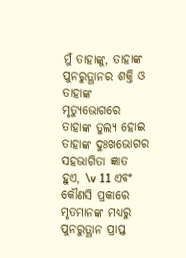ମୁଁ ତାହାଙ୍କୁ, ତାହାଙ୍କ ପୁନରୁତ୍ଥାନର ଶକ୍ତି ଓ ତାହାଙ୍କ ମୃତ୍ୟୁଭୋଗରେ ତାହାଙ୍କ ତୁଲ୍ୟ ହୋଇ ତାହାଙ୍କ ଦୁଃଖଭୋଗର ସହଭାଗିତା ଜ୍ଞାତ ହୁଏ, \v 11 ଏବଂ କୌଣସି ପ୍ରକାରେ ମୃତମାନଙ୍କ ମଧ୍ୟରୁ ପୁନରୁତ୍ଥାନ ପ୍ରାପ୍ତ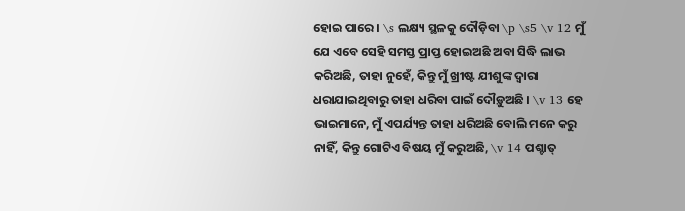ହୋଇ ପାରେ । \s ଲକ୍ଷ୍ୟ ସ୍ଥଳକୁ ଦୌଡ଼ିବା \p \s5 \v 12 ମୁଁ ଯେ ଏବେ ସେହି ସମସ୍ତ ପ୍ରାପ୍ତ ହୋଇଅଛି ଅବା ସିଦ୍ଧି ଲାଭ କରିଅଛି, ତାହା ନୁହେଁ, କିନ୍ତୁ ମୁଁ ଖ୍ରୀଷ୍ଟ ଯୀଶୁଙ୍କ ଦ୍ୱାରା ଧରାଯାଇଥିବାରୁ ତାହା ଧରିବା ପାଇଁ ଦୌଡ଼ୁଅଛି । \v 13 ହେ ଭାଇମାନେ, ମୁଁ ଏପର୍ଯ୍ୟନ୍ତ ତାହା ଧରିଅଛି ବୋଲି ମନେ କରୁ ନାହିଁ, କିନ୍ତୁ ଗୋଟିଏ ବିଷୟ ମୁଁ କରୁଅଛି, \v 14 ପଶ୍ଚାତ୍‍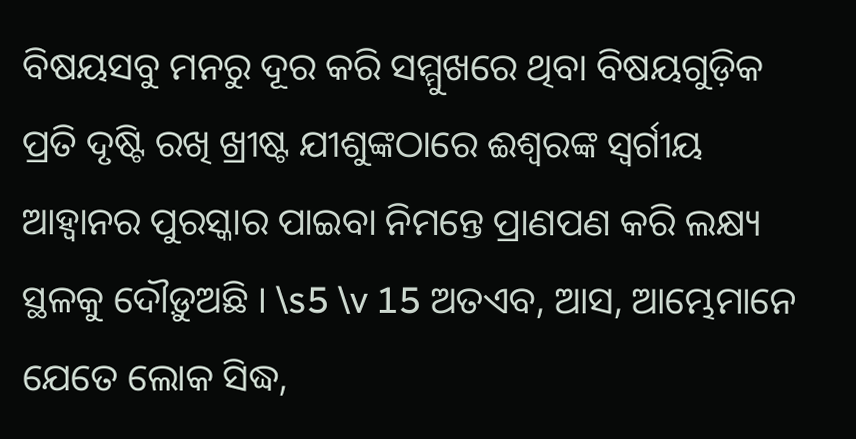ବିଷୟସବୁ ମନରୁ ଦୂର କରି ସମ୍ମୁଖରେ ଥିବା ବିଷୟଗୁଡ଼ିକ ପ୍ରତି ଦୃଷ୍ଟି ରଖି ଖ୍ରୀଷ୍ଟ ଯୀଶୁଙ୍କଠାରେ ଈଶ୍ୱରଙ୍କ ସ୍ୱର୍ଗୀୟ ଆହ୍ୱାନର ପୁରସ୍କାର ପାଇବା ନିମନ୍ତେ ପ୍ରାଣପଣ କରି ଲକ୍ଷ୍ୟ ସ୍ଥଳକୁ ଦୌଡ଼ୁଅଛି । \s5 \v 15 ଅତଏବ, ଆସ, ଆମ୍ଭେମାନେ ଯେତେ ଲୋକ ସିଦ୍ଧ,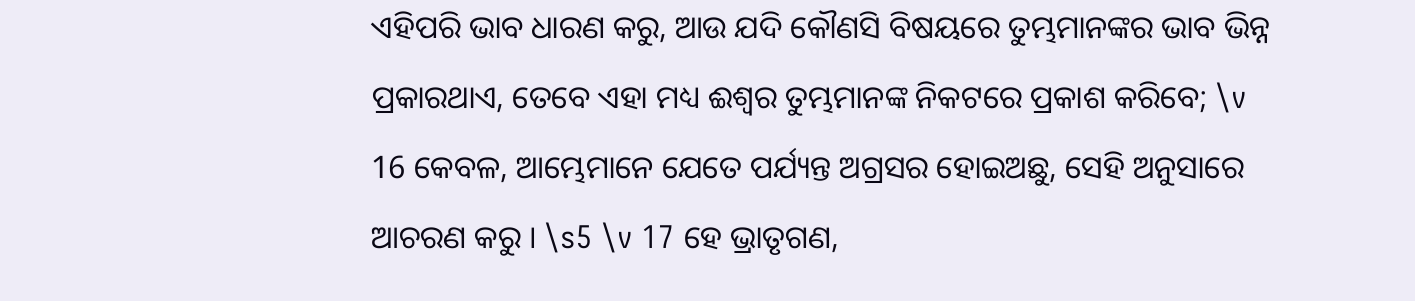ଏହିପରି ଭାବ ଧାରଣ କରୁ, ଆଉ ଯଦି କୌଣସି ବିଷୟରେ ତୁମ୍ଭମାନଙ୍କର ଭାବ ଭିନ୍ନ ପ୍ରକାରଥାଏ, ତେବେ ଏହା ମଧ୍ୟ ଈଶ୍ୱର ତୁମ୍ଭମାନଙ୍କ ନିକଟରେ ପ୍ରକାଶ କରିବେ; \v 16 କେବଳ, ଆମ୍ଭେମାନେ ଯେତେ ପର୍ଯ୍ୟନ୍ତ ଅଗ୍ରସର ହୋଇଅଛୁ, ସେହି ଅନୁସାରେ ଆଚରଣ କରୁ । \s5 \v 17 ହେ ଭ୍ରାତୃଗଣ,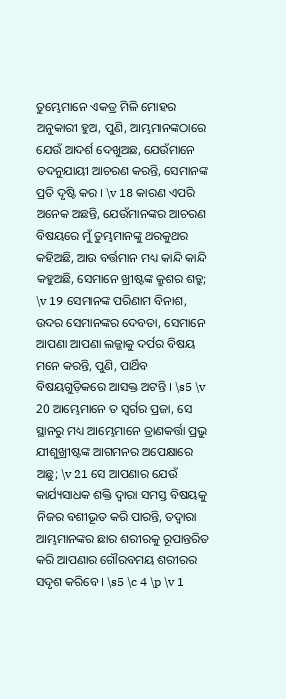ତୁମ୍ଭେମାନେ ଏକତ୍ର ମିଳି ମୋହର ଅନୁକାରୀ ହୁଅ, ପୁଣି, ଆମ୍ଭମାନଙ୍କଠାରେ ଯେଉଁ ଆଦର୍ଶ ଦେଖୁଅଛ, ଯେଉଁମାନେ ତଦନୁଯାୟୀ ଆଚରଣ କରନ୍ତି, ସେମାନଙ୍କ ପ୍ରତି ଦୃଷ୍ଟି କର । \v 18 କାରଣ ଏପରି ଅନେକ ଅଛନ୍ତି, ଯେଉଁମାନଙ୍କର ଆଚରଣ ବିଷୟରେ ମୁଁ ତୁମ୍ଭମାନଙ୍କୁ ଥରକୁଥର କହିଅଛି, ଆଉ ବର୍ତ୍ତମାନ ମଧ୍ୟ କାନ୍ଦି କାନ୍ଦି କହୁଅଛି, ସେମାନେ ଖ୍ରୀଷ୍ଟଙ୍କ କ୍ରୁଶର ଶତ୍ରୁ; \v 19 ସେମାନଙ୍କ ପରିଣାମ ବିନାଶ, ଉଦର ସେମାନଙ୍କର ଦେବତା, ସେମାନେ ଆପଣା ଆପଣା ଲଜ୍ଜାକୁ ଦର୍ପର ବିଷୟ ମନେ କରନ୍ତି, ପୁଣି, ପାର୍ଥିବ ବିଷୟଗୁଡ଼ିକରେ ଆସକ୍ତ ଅଟନ୍ତି । \s5 \v 20 ଆମ୍ଭେମାନେ ତ ସ୍ୱର୍ଗର ପ୍ରଜା, ସେ ସ୍ଥାନରୁ ମଧ୍ୟ ଆମ୍ଭେମାନେ ତ୍ରାଣକର୍ତ୍ତା ପ୍ରଭୁ ଯୀଶୁଖ୍ରୀଷ୍ଟଙ୍କ ଆଗମନର ଅପେକ୍ଷାରେ ଅଛୁ; \v 21 ସେ ଆପଣାର ଯେଉଁ କାର୍ଯ୍ୟସାଧକ ଶକ୍ତି ଦ୍ୱାରା ସମସ୍ତ ବିଷୟକୁ ନିଜର ବଶୀଭୂତ କରି ପାରନ୍ତି, ତଦ୍ୱାରା ଆମ୍ଭମାନଙ୍କର ଛାର ଶରୀରକୁ ରୂପାନ୍ତରିତ କରି ଆପଣାର ଗୌରବମୟ ଶରୀରର ସଦୃଶ କରିବେ । \s5 \c 4 \p \v 1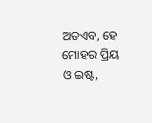ଅତଏବ, ହେ ମୋହର ପ୍ରିୟ ଓ ଇଷ୍ଟ,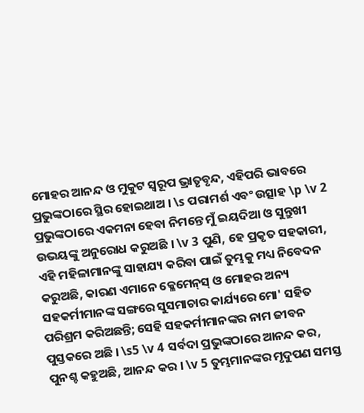ମୋହର ଆନନ୍ଦ ଓ ମୁକୁଟ ସ୍ୱରୂପ ଭ୍ରାତୃବୃନ୍ଦ, ଏହିପରି ଭାବରେ ପ୍ରଭୁଙ୍କଠାରେ ସ୍ଥିର ହୋଇଥାଅ । \s ପରାମର୍ଶ ଏବଂ ଉତ୍ସାହ \p \v 2 ପ୍ରଭୁଙ୍କଠାରେ ଏକମନା ହେବା ନିମନ୍ତେ ମୁଁ ଇୟଦିଆ ଓ ସୁନ୍ତୁଖୀ ଉଭୟଙ୍କୁ ଅନୁରୋଧ କରୁଅଛି । \v 3 ପୁଣି, ହେ ପ୍ରକୃତ ସହକାରୀ, ଏହି ମହିଳାମାନଙ୍କୁ ସାହାଯ୍ୟ କରିବା ପାଇଁ ତୁମ୍ଭକୁ ମଧ୍ୟ ନିବେଦନ କରୁଅଛି, କାରଣ ଏମାନେ କ୍ଳେମେନ୍‍ସ୍‍ ଓ ମୋହର ଅନ୍ୟ ସହକର୍ମୀମାନଙ୍କ ସଙ୍ଗରେ ସୁସମାଚାର କାର୍ଯ୍ୟରେ ମୋ' ସହିତ ପରିଶ୍ରମ କରିଅଛନ୍ତି; ସେହି ସହକର୍ମୀମାନଙ୍କର ନାମ ଜୀବନ ପୁସ୍ତକରେ ଅଛି । \s5 \v 4 ସର୍ବଦା ପ୍ରଭୁଙ୍କଠାରେ ଆନନ୍ଦ କର, ପୁନଶ୍ଚ କହୁଅଛି, ଆନନ୍ଦ କର । \v 5 ତୁମ୍ଭମାନଙ୍କର ମୃଦୁପଣ ସମସ୍ତ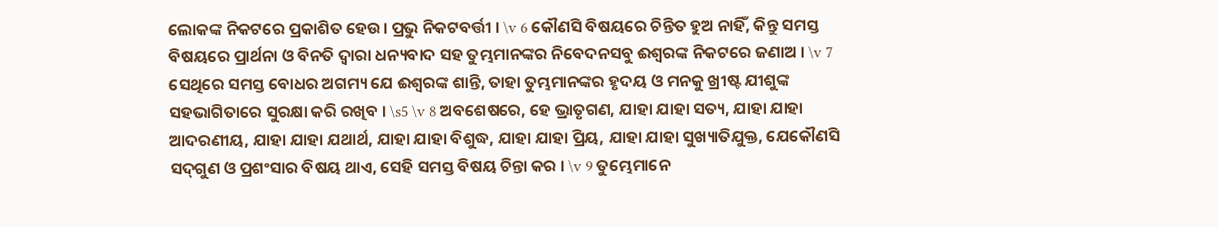ଲୋକଙ୍କ ନିକଟରେ ପ୍ରକାଶିତ ହେଉ। ପ୍ରଭୁ ନିକଟବର୍ତ୍ତୀ । \v 6 କୌଣସି ବିଷୟରେ ଚିନ୍ତିତ ହୁଅ ନାହିଁ, କିନ୍ତୁ ସମସ୍ତ ବିଷୟରେ ପ୍ରାର୍ଥନା ଓ ବିନତି ଦ୍ୱାରା ଧନ୍ୟବାଦ ସହ ତୁମ୍ଭମାନଙ୍କର ନିବେଦନସବୁ ଈଶ୍ୱରଙ୍କ ନିକଟରେ ଜଣାଅ । \v 7 ସେଥିରେ ସମସ୍ତ ବୋଧର ଅଗମ୍ୟ ଯେ ଈଶ୍ୱରଙ୍କ ଶାନ୍ତି, ତାହା ତୁମ୍ଭମାନଙ୍କର ହୃଦୟ ଓ ମନକୁ ଖ୍ରୀଷ୍ଟ ଯୀଶୁଙ୍କ ସହଭାଗିତାରେ ସୁରକ୍ଷା କରି ରଖିବ । \s5 \v 8 ଅବଶେଷରେ, ହେ ଭ୍ରାତୃଗଣ, ଯାହା ଯାହା ସତ୍ୟ, ଯାହା ଯାହା ଆଦରଣୀୟ, ଯାହା ଯାହା ଯଥାର୍ଥ, ଯାହା ଯାହା ବିଶୁଦ୍ଧ, ଯାହା ଯାହା ପ୍ରିୟ, ଯାହା ଯାହା ସୁଖ୍ୟାତିଯୁକ୍ତ, ଯେକୌଣସି ସଦ୍‍ଗୁଣ ଓ ପ୍ରଶଂସାର ବିଷୟ ଥାଏ, ସେହି ସମସ୍ତ ବିଷୟ ଚିନ୍ତା କର । \v 9 ତୁମ୍ଭେମାନେ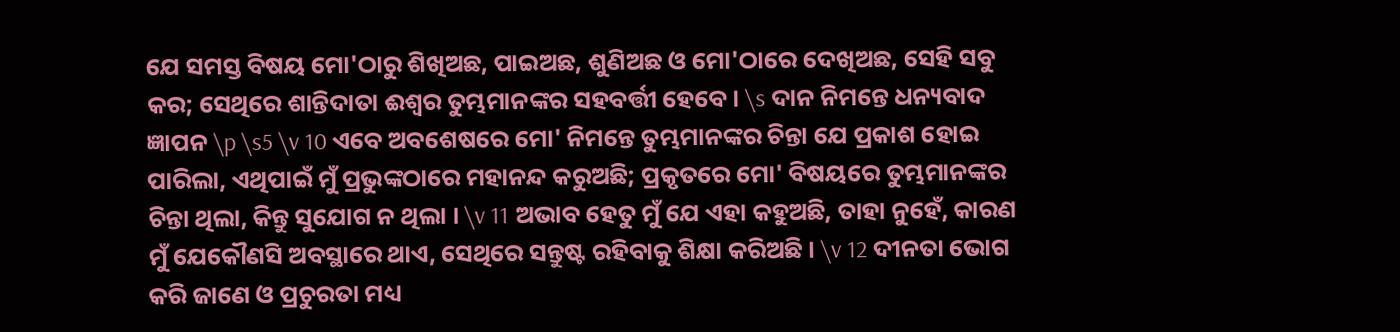ଯେ ସମସ୍ତ ବିଷୟ ମୋ'ଠାରୁ ଶିଖିଅଛ, ପାଇଅଛ, ଶୁଣିଅଛ ଓ ମୋ'ଠାରେ ଦେଖିଅଛ, ସେହି ସବୁ କର; ସେଥିରେ ଶାନ୍ତିଦାତା ଈଶ୍ୱର ତୁମ୍ଭମାନଙ୍କର ସହବର୍ତ୍ତୀ ହେବେ । \s ଦାନ ନିମନ୍ତେ ଧନ୍ୟବାଦ ଜ୍ଞାପନ \p \s5 \v 10 ଏବେ ଅବଶେଷରେ ମୋ' ନିମନ୍ତେ ତୁମ୍ଭମାନଙ୍କର ଚିନ୍ତା ଯେ ପ୍ରକାଶ ହୋଇ ପାରିଲା, ଏଥିପାଇଁ ମୁଁ ପ୍ରଭୁଙ୍କଠାରେ ମହାନନ୍ଦ କରୁଅଛି; ପ୍ରକୃତରେ ମୋ' ବିଷୟରେ ତୁମ୍ଭମାନଙ୍କର ଚିନ୍ତା ଥିଲା, କିନ୍ତୁ ସୁଯୋଗ ନ ଥିଲା । \v 11 ଅଭାବ ହେତୁ ମୁଁ ଯେ ଏହା କହୁଅଛି, ତାହା ନୁହେଁ, କାରଣ ମୁଁ ଯେକୌଣସି ଅବସ୍ଥାରେ ଥାଏ, ସେଥିରେ ସନ୍ତୁଷ୍ଟ ରହିବାକୁ ଶିକ୍ଷା କରିଅଛି । \v 12 ଦୀନତା ଭୋଗ କରି ଜାଣେ ଓ ପ୍ରଚୁରତା ମଧ୍ୟ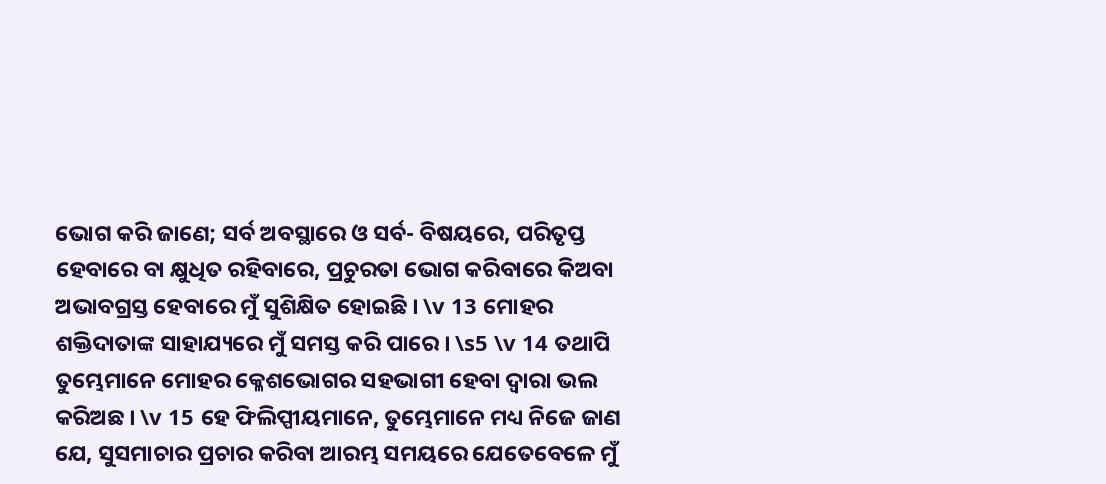ଭୋଗ କରି ଜାଣେ; ସର୍ବ ଅବସ୍ଥାରେ ଓ ସର୍ବ- ବିଷୟରେ, ପରିତୃପ୍ତ ହେବାରେ ବା କ୍ଷୁଧିତ ରହିବାରେ, ପ୍ରଚୁରତା ଭୋଗ କରିବାରେ କିଅବା ଅଭାବଗ୍ରସ୍ତ ହେବାରେ ମୁଁ ସୁଶିକ୍ଷିତ ହୋଇଛି । \v 13 ମୋହର ଶକ୍ତିଦାତାଙ୍କ ସାହାଯ୍ୟରେ ମୁଁ ସମସ୍ତ କରି ପାରେ । \s5 \v 14 ତଥାପି ତୁମ୍ଭେମାନେ ମୋହର କ୍ଳେଶଭୋଗର ସହଭାଗୀ ହେବା ଦ୍ୱାରା ଭଲ କରିଅଛ । \v 15 ହେ ଫିଲିପ୍ପୀୟମାନେ, ତୁମ୍ଭେମାନେ ମଧ୍ୟ ନିଜେ ଜାଣ ଯେ, ସୁସମାଚାର ପ୍ରଚାର କରିବା ଆରମ୍ଭ ସମୟରେ ଯେତେବେଳେ ମୁଁ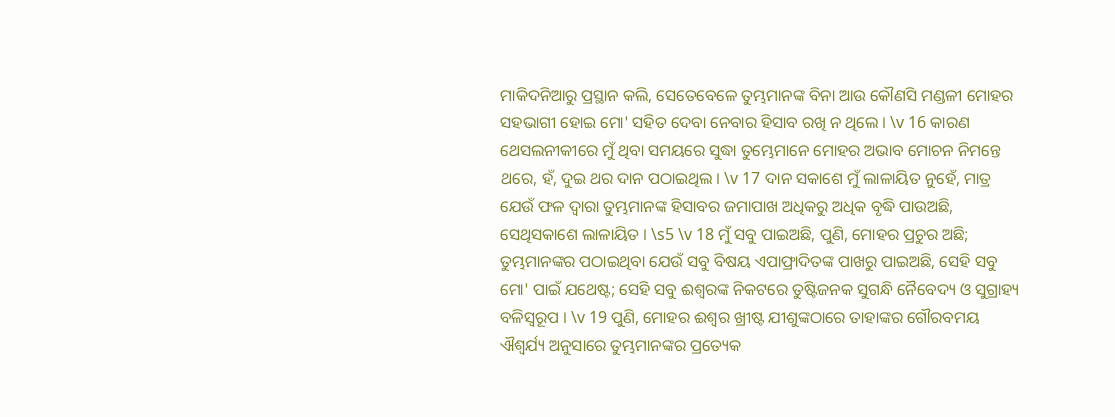ମାକିଦନିଆରୁ ପ୍ରସ୍ଥାନ କଲି, ସେତେବେଳେ ତୁମ୍ଭମାନଙ୍କ ବିନା ଆଉ କୌଣସି ମଣ୍ଡଳୀ ମୋହର ସହଭାଗୀ ହୋଇ ମୋ' ସହିତ ଦେବା ନେବାର ହିସାବ ରଖି ନ ଥିଲେ । \v 16 କାରଣ ଥେସଲନୀକୀରେ ମୁଁ ଥିବା ସମୟରେ ସୁଦ୍ଧା ତୁମ୍ଭେମାନେ ମୋହର ଅଭାବ ମୋଚନ ନିମନ୍ତେ ଥରେ, ହଁ, ଦୁଇ ଥର ଦାନ ପଠାଇଥିଲ । \v 17 ଦାନ ସକାଶେ ମୁଁ ଲାଳାୟିତ ନୁହେଁ, ମାତ୍ର ଯେଉଁ ଫଳ ଦ୍ୱାରା ତୁମ୍ଭମାନଙ୍କ ହିସାବର ଜମାପାଖ ଅଧିକରୁ ଅଧିକ ବୃଦ୍ଧି ପାଉଅଛି, ସେଥିସକାଶେ ଲାଳାୟିତ । \s5 \v 18 ମୁଁ ସବୁ ପାଇଅଛି, ପୁଣି, ମୋହର ପ୍ରଚୁର ଅଛି; ତୁମ୍ଭମାନଙ୍କର ପଠାଇଥିବା ଯେଉଁ ସବୁ ବିଷୟ ଏପାଫ୍ରାଦିତଙ୍କ ପାଖରୁ ପାଇଅଛି, ସେହି ସବୁ ମୋ' ପାଇଁ ଯଥେଷ୍ଟ; ସେହି ସବୁ ଈଶ୍ୱରଙ୍କ ନିକଟରେ ତୁଷ୍ଟିଜନକ ସୁଗନ୍ଧି ନୈବେଦ୍ୟ ଓ ସୁଗ୍ରାହ୍ୟ ବଳିସ୍ୱରୂପ । \v 19 ପୁଣି, ମୋହର ଈଶ୍ୱର ଖ୍ରୀଷ୍ଟ ଯୀଶୁଙ୍କଠାରେ ତାହାଙ୍କର ଗୌରବମୟ ଐଶ୍ୱର୍ଯ୍ୟ ଅନୁସାରେ ତୁମ୍ଭମାନଙ୍କର ପ୍ରତ୍ୟେକ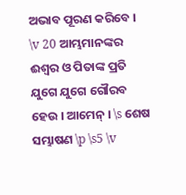ଅଭାବ ପୂରଣ କରିବେ । \v 20 ଆମ୍ଭମାନଙ୍କର ଈଶ୍ୱର ଓ ପିତାଙ୍କ ପ୍ରତି ଯୁଗେ ଯୁଗେ ଗୌରବ ହେଉ । ଆମେନ୍‍ । \s ଶେଷ ସମ୍ଭାଷଣ \p \s5 \v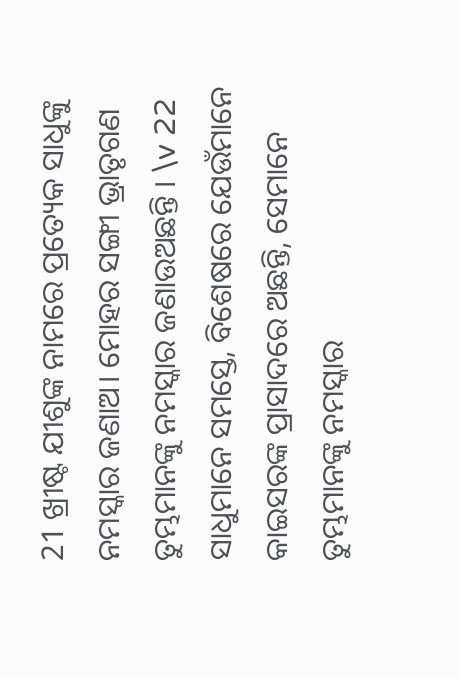21 ଖ୍ରୀଷ୍ଟ ଯୀଶୁଙ୍କ ନାମରେ ପ୍ରତ୍ୟେକ ସାଧୁଙ୍କୁ ନମସ୍କାର ଜଣାଅ। ମୋହର ସଙ୍ଗୀ ଭ୍ରାତୃଗଣ ତୁମ୍ଭମାନଙ୍କୁ ନମସ୍କାର ଜଣାଉଅଛନ୍ତି । \v 22 ସାଧୁମାନେ ସମସ୍ତେ, ବିଶେଷରେ ଯେଉଁମାନେ କାଇସରଙ୍କ ପ୍ରାସାଦରେ ଅଛନ୍ତି, ସେମାନେ ତୁମ୍ଭମାନଙ୍କୁ ନମସ୍କାର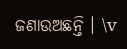ଜଣାଉଅଛନ୍ତି । \v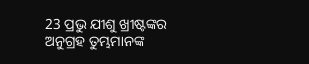23 ପ୍ରଭୁ ଯୀଶୁ ଖ୍ରୀଷ୍ଟଙ୍କର ଅନୁଗ୍ରହ ତୁମ୍ଭମାନଙ୍କ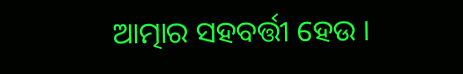ଆତ୍ମାର ସହବର୍ତ୍ତୀ ହେଉ ।